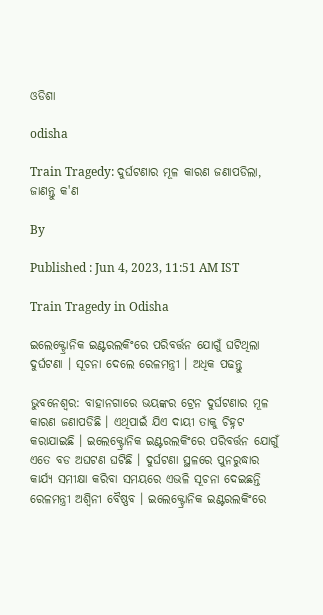ଓଡିଶା

odisha

Train Tragedy: ଦୁର୍ଘଟଣାର ମୂଳ କାରଣ ଜଣାପଡିଲା, ଜାଣନ୍ତୁ କ'ଣ

By

Published : Jun 4, 2023, 11:51 AM IST

Train Tragedy in Odisha

ଇଲେକ୍ଟ୍ରୋନିକ ଇଣ୍ଟରଲକିଂରେ ପରିବର୍ତ୍ତନ ଯୋଗୁଁ ଘଟିଥିଲା ଦୁର୍ଘଟଣା । ସୂଚନା ଦେଲେ ରେଳମନ୍ତ୍ରୀ । ଅଧିକ ପଢନ୍ତୁ

ଭୁବନେଶ୍ବର: ବାହାନଗାରେ ଭୟଙ୍କର ଟ୍ରେନ ଦୁର୍ଘଟଣାର ମୂଳ କାରଣ ଜଣାପଡିଛି । ଏଥିପାଇଁ ଯିଏ ଦାୟୀ ତାକୁ ଚିହ୍ନଟ କରାଯାଇଛି । ଇଲେକ୍ଟ୍ରୋନିକ ଇଣ୍ଟରଲକିଂରେ ପରିବର୍ତ୍ତନ ଯୋଗୁଁ ଏତେ ବଡ ଅଘଟଣ ଘଟିଛି । ଦୁର୍ଘଟଣା ସ୍ଥଳରେ ପୁନରୁଦ୍ଧାର କାର୍ଯ୍ୟ ସମୀକ୍ଷା କରିବା ସମୟରେ ଏଭଳି ସୂଚନା ଦେଇଛନ୍ତି ରେଳମନ୍ତ୍ରୀ ଅଶ୍ବିନୀ ବୈଷ୍ଣବ । ଇଲେକ୍ଟ୍ରୋନିକ ଇଣ୍ଟରଲକିଂରେ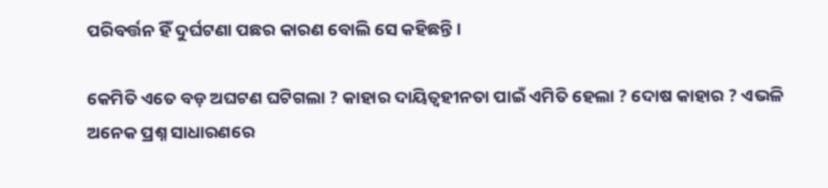ପରିବର୍ତ୍ତନ ହିଁ ଦୁର୍ଘଟଣା ପଛର କାରଣ ବୋଲି ସେ କହିଛନ୍ତି ।

କେମିତି ଏତେ ବଡ଼ ଅଘଟଣ ଘଟିଗଲା ? କାହାର ଦାୟିତ୍ବହୀନତା ପାଇଁ ଏମିତି ହେଲା ? ଦୋଷ କାହାର ? ଏଭଳି ଅନେକ ପ୍ରଶ୍ନ ସାଧାରଣରେ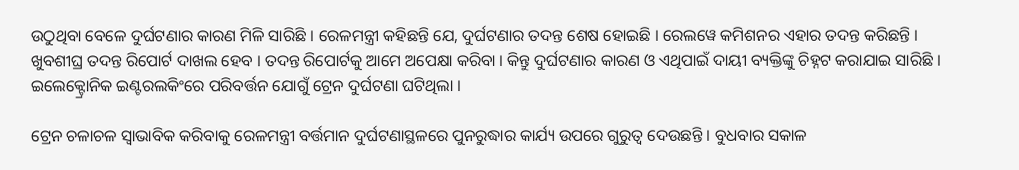ଉଠୁଥିବା ବେଳେ ଦୁର୍ଘଟଣାର କାରଣ ମିଳି ସାରିଛି । ରେଳମନ୍ତ୍ରୀ କହିଛନ୍ତି ଯେ, ଦୁର୍ଘଟଣାର ତଦନ୍ତ ଶେଷ ହୋଇଛି । ରେଲୱେ କମିଶନର ଏହାର ତଦନ୍ତ କରିଛନ୍ତି । ଖୁବଶୀଘ୍ର ତଦନ୍ତ ରିପୋର୍ଟ ଦାଖଲ ହେବ । ତଦନ୍ତ ରିପୋର୍ଟକୁ ଆମେ ଅପେକ୍ଷା କରିବା । କିନ୍ତୁ ଦୁର୍ଘଟଣାର କାରଣ ଓ ଏଥିପାଇଁ ଦାୟୀ ବ୍ୟକ୍ତିଙ୍କୁ ଚିହ୍ନଟ କରାଯାଇ ସାରିଛି । ଇଲେକ୍ଟ୍ରୋନିକ ଇଣ୍ଟରଲକିଂରେ ପରିବର୍ତ୍ତନ ଯୋଗୁଁ ଟ୍ରେନ ଦୁର୍ଘଟଣା ଘଟିଥିଲା ।

ଟ୍ରେନ ଚଳାଚଳ ସ୍ବାଭାବିକ କରିବାକୁ ରେଳମନ୍ତ୍ରୀ ବର୍ତ୍ତମାନ ଦୁର୍ଘଟଣାସ୍ଥଳରେ ପୁନରୁଦ୍ଧାର କାର୍ଯ୍ୟ ଉପରେ ଗୁରୁତ୍ବ ଦେଉଛନ୍ତି । ବୁଧବାର ସକାଳ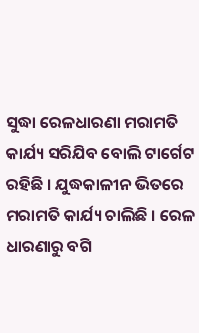ସୁଦ୍ଧା ରେଳଧାରଣା ମରାମତି କାର୍ଯ୍ୟ ସରିଯିବ ବୋଲି ଟାର୍ଗେଟ ରହିଛି । ଯୁଦ୍ଧକାଳୀନ ଭିତରେ ମରାମତି କାର୍ଯ୍ୟ ଚାଲିଛି । ରେଳ ଧାରଣାରୁ ବଗି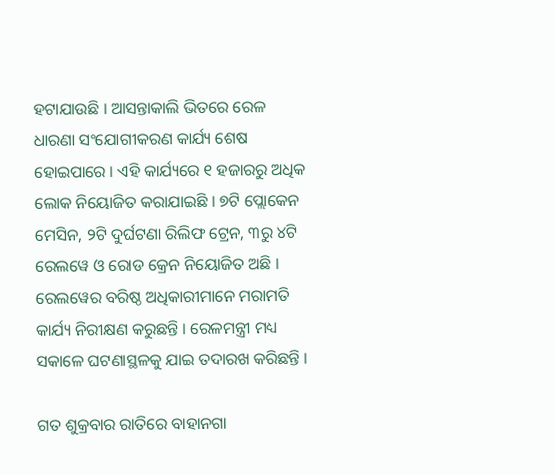ହଟାଯାଉଛି । ଆସନ୍ତାକାଲି ଭିତରେ ରେଳ ଧାରଣା ସଂଯୋଗୀକରଣ କାର୍ଯ୍ୟ ଶେଷ ହୋଇପାରେ । ଏହି କାର୍ଯ୍ୟରେ ୧ ହଜାରରୁ ଅଧିକ ଲୋକ ନିୟୋଜିତ କରାଯାଇଛି । ୭ଟି ପ୍ଲୋକେନ ମେସିନ, ୨ଟି ଦୁର୍ଘଟଣା ରିଲିଫ ଟ୍ରେନ, ୩ରୁ ୪ଟି ରେଲୱେ ଓ ରୋଡ କ୍ରେନ ନିୟୋଜିତ ଅଛି । ରେଲୱେର ବରିଷ୍ଠ ଅଧିକାରୀମାନେ ମରାମତି କାର୍ଯ୍ୟ ନିରୀକ୍ଷଣ କରୁଛନ୍ତି । ରେଳମନ୍ତ୍ରୀ ମଧ୍ୟ ସକାଳେ ଘଟଣାସ୍ଥଳକୁ ଯାଇ ତଦାରଖ କରିଛନ୍ତି ।

ଗତ ଶୁକ୍ରବାର ରାତିରେ ବାହାନଗା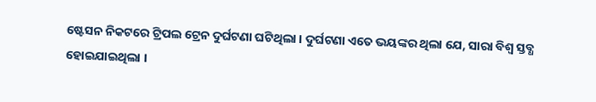ଷ୍ଟେସନ ନିକଟରେ ଟ୍ରିପଲ ଟ୍ରେନ ଦୁର୍ଘଟଣା ଘଟିଥିଲା । ଦୁର୍ଘଟଣା ଏତେ ଭୟଙ୍କର ଥିଲା ଯେ, ସାରା ବିଶ୍ବ ସ୍ତବ୍ଧ ହୋଇଯାଇଥିଲା ।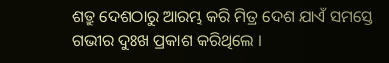ଶତ୍ରୁ ଦେଶଠାରୁ ଆରମ୍ଭ କରି ମିତ୍ର ଦେଶ ଯାଏଁ ସମସ୍ତେ ଗଭୀର ଦୁଃଖ ପ୍ରକାଶ କରିଥିଲେ ।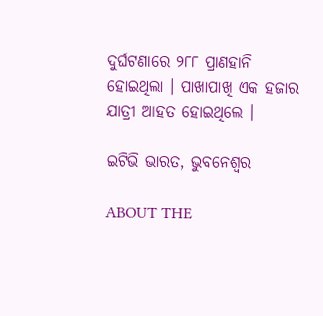ଦୁର୍ଘଟଣାରେ ୨୮୮ ପ୍ରାଣହାନି ହୋଇଥିଲା । ପାଖାପାଖି ଏକ ହଜାର ଯାତ୍ରୀ ଆହତ ହୋଇଥିଲେ ।

ଇଟିଭି ଭାରତ, ଭୁବନେଶ୍ବର

ABOUT THE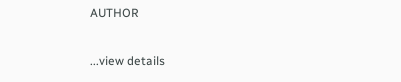AUTHOR

...view details